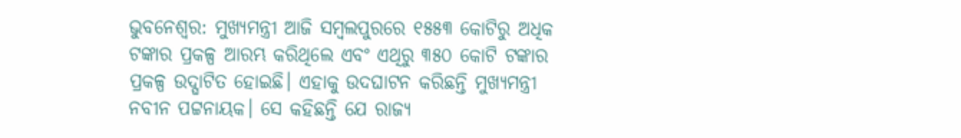ଭୁବନେଶ୍ବର: ମୁଖ୍ୟମନ୍ତ୍ରୀ ଆଜି ସମ୍ବଲପୁରରେ ୧୫୫୩ କୋଟିରୁ ଅଧିକ ଟଙ୍କାର ପ୍ରକଳ୍ପ ଆରମ୍ଭ କରିଥିଲେ ଏବଂ ଏଥିରୁ ୩୫୦ କୋଟି ଟଙ୍କାର ପ୍ରକଳ୍ପ ଉଦ୍ଘାଟିତ ହୋଇଛି। ଏହାକୁ ଉଦଘାଟନ କରିଛନ୍ତି ମୁଖ୍ୟମନ୍ତ୍ରୀ ନବୀନ ପଟ୍ଟନାୟକ। ସେ କହିଛନ୍ତି ଯେ ରାଜ୍ୟ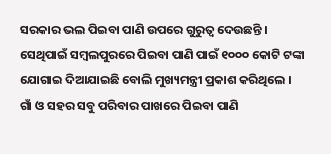ସରକାର ଭଲ ପିଇବା ପାଣି ଉପରେ ଗୁରୁତ୍ବ ଦେଉଛନ୍ତି । ସେଥିପାଇଁ ସମ୍ବଲପୁରରେ ପିଇବା ପାଣି ପାଇଁ ୧୦୦୦ କୋଟି ଟଙ୍କା ଯୋଗାଇ ଦିଆଯାଇଛି ବୋଲି ମୁଖ୍ୟମନ୍ତ୍ରୀ ପ୍ରକାଶ କରିଥିଲେ ।
ଗାଁ ଓ ସହର ସବୁ ପରିବାର ପାଖରେ ପିଇବା ପାଣି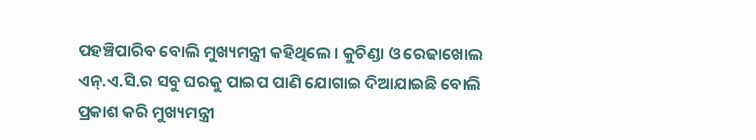ପହଞ୍ଚିପାରିବ ବୋଲି ମୁଖ୍ୟମନ୍ତ୍ରୀ କହିଥିଲେ । କୁଚିଣ୍ଡା ଓ ରେଢାଖୋଲ ଏନ୍.ଏ.ସି.ର ସବୁ ଘରକୁ ପାଇପ ପାଣି ଯୋଗାଇ ଦିଆଯାଇଛି ବୋଲି ପ୍ରକାଶ କରି ମୁଖ୍ୟମନ୍ତ୍ରୀ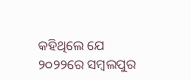କହିଥିଲେ ଯେ ୨୦୨୨ରେ ସମ୍ବଲପୁର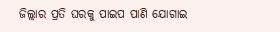ଜିଲ୍ଲାର ପ୍ରତି ଘରକୁ ପାଇପ ପାଣି ଯୋଗାଇ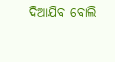ଦିଆଯିବ ବୋଲି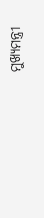ମୁଖ୍ୟମନ୍ତ୍ରୀ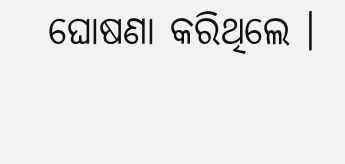ଘୋଷଣା କରିଥିଲେ ।